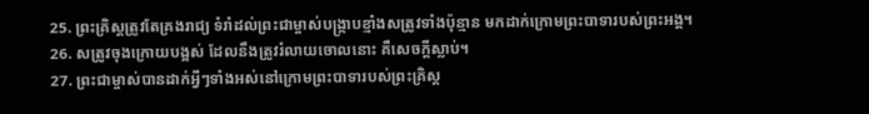25. ព្រះគ្រិស្ដត្រូវតែគ្រងរាជ្យ ទំរាំដល់ព្រះជាម្ចាស់បង្ក្រាបខ្មាំងសត្រូវទាំងប៉ុន្មាន មកដាក់ក្រោមព្រះបាទារបស់ព្រះអង្គ។
26. សត្រូវចុងក្រោយបង្អស់ ដែលនឹងត្រូវរំលាយចោលនោះ គឺសេចក្ដីស្លាប់។
27. ព្រះជាម្ចាស់បានដាក់អ្វីៗទាំងអស់នៅក្រោមព្រះបាទារបស់ព្រះគ្រិស្ដ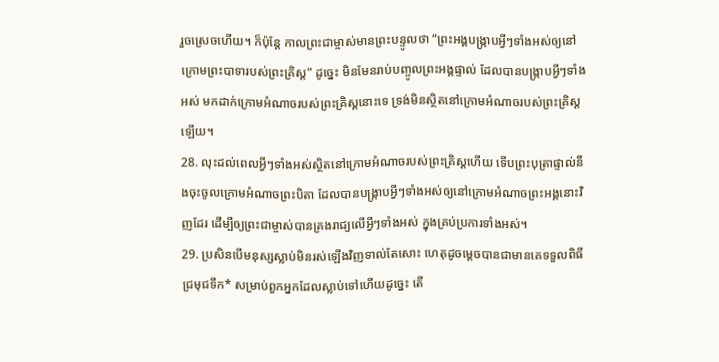រួចស្រេចហើយ។ ក៏ប៉ុន្តែ កាលព្រះជាម្ចាស់មានព្រះបន្ទូលថា “ព្រះអង្គបង្ក្រាបអ្វីៗទាំងអស់ឲ្យនៅក្រោមព្រះបាទារបស់ព្រះគ្រិស្ដ” ដូច្នេះ មិនមែនរាប់បញ្ចូលព្រះអង្គផ្ទាល់ ដែលបានបង្ក្រាបអ្វីៗទាំងអស់ មកដាក់ក្រោមអំណាចរបស់ព្រះគ្រិស្ដនោះទេ ទ្រង់មិនស្ថិតនៅក្រោមអំណាចរបស់ព្រះគ្រិស្ដឡើយ។
28. លុះដល់ពេលអ្វីៗទាំងអស់ស្ថិតនៅក្រោមអំណាចរបស់ព្រះគ្រិស្ដហើយ ទើបព្រះបុត្រាផ្ទាល់នឹងចុះចូលក្រោមអំណាចព្រះបិតា ដែលបានបង្ក្រាបអ្វីៗទាំងអស់ឲ្យនៅក្រោមអំណាចព្រះអង្គនោះវិញដែរ ដើម្បីឲ្យព្រះជាម្ចាស់បានគ្រងរាជ្យលើអ្វីៗទាំងអស់ ក្នុងគ្រប់ប្រការទាំងអស់។
29. ប្រសិនបើមនុស្សស្លាប់មិនរស់ឡើងវិញទាល់តែសោះ ហេតុដូចម្ដេចបានជាមានគេទទួលពិធីជ្រមុជទឹក* សម្រាប់ពួកអ្នកដែលស្លាប់ទៅហើយដូច្នេះ តើ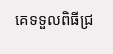គេទទួលពិធីជ្រ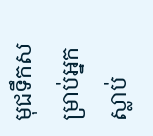មុជទឹកសម្រាប់អ្នកស្លាប់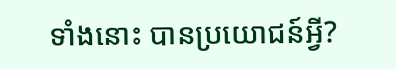ទាំងនោះ បានប្រយោជន៍អ្វី?